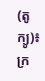(តូក្យូ)៖ ក្រ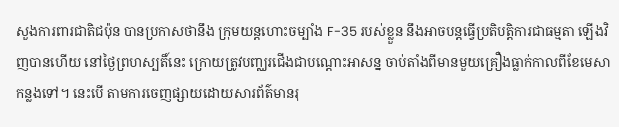សួងការពារជាតិជប៉ុន បានប្រកាសថានឹង ក្រុមយន្តហោះចម្បាំង F-35 របស់ខ្លួន នឹងអាចបន្តធ្វើប្រតិបត្តិការជាធម្មតា ឡើងវិញបានហើយ នៅថ្ងៃព្រហស្បតិ៍នេះ ក្រោយត្រូវបញ្ឈរជើងជាបណ្តោះអាសន្ន ចាប់តាំងពីមានមួយគ្រឿងធ្លាក់កាលពីខែមេសាកន្លងទៅ។ នេះបើ តាមការចេញផ្សាយដោយសារព័ត៌មានរុ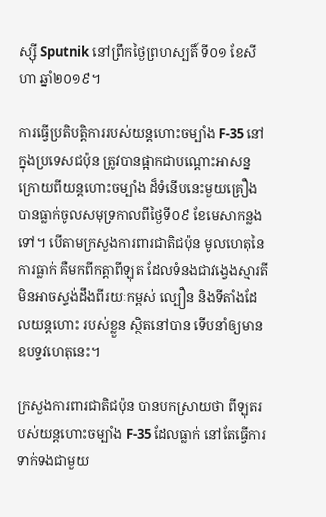ស្ស៊ី Sputnik នៅព្រឹកថ្ងៃព្រហស្បតិ៍ ទី០១ ខែសីហា ឆ្នាំ២០១៩។

ការធ្វើប្រតិបត្តិការរបស់យន្តហោះចម្បាំង F-35 នៅក្នុងប្រទេសជប៉ុន ត្រូវបានផ្អាកជាបណ្តោះអាសន្ន ក្រោយពីយន្តហោះចម្បាំង ដ៏ទំនើបនេះមួយគ្រឿង បានធ្លាក់ចូលសមុទ្រកាលពីថ្ងៃទី០៩ ខែមេសាកន្លងទៅ។ បើតាមក្រសួងការពារជាតិជប៉ុន មូលហេតុនៃ ការធ្លាក់ គឺមកពីកត្តាពីឡុត ដែលទំនងជាវង្វេងស្មារតី មិនអាចស្ទង់ដឹងពីរយៈកម្ពស់ ល្បឿន និងទីតាំងដែលយន្តហោះ របស់ខ្លួន ស្ថិតនៅបាន ទើបនាំឲ្យមានឧបទ្ទវហេតុនេះ។

ក្រសួងការពារជាតិជប៉ុន បានបកស្រាយថា ពីឡុតរបស់យន្តហោះចម្បាំង F-35 ដែលធ្លាក់ នៅតែធ្វើការទាក់ទងជាមួយ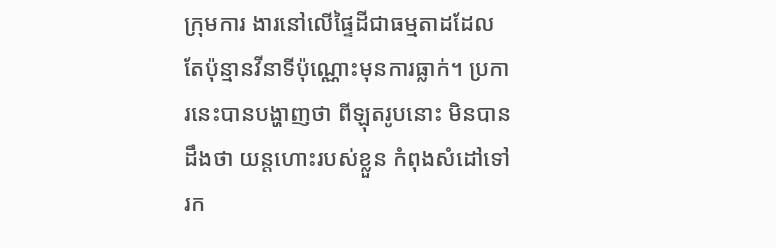ក្រុមការ ងារនៅលើផ្ទៃដីជាធម្មតាដដែល តែប៉ុន្មានវីនាទីប៉ុណ្ណោះមុនការធ្លាក់។ ប្រការនេះបានបង្ហាញថា ពីឡុតរូបនោះ មិនបានដឹងថា យន្តហោះរបស់ខ្លួន កំពុងសំដៅទៅរក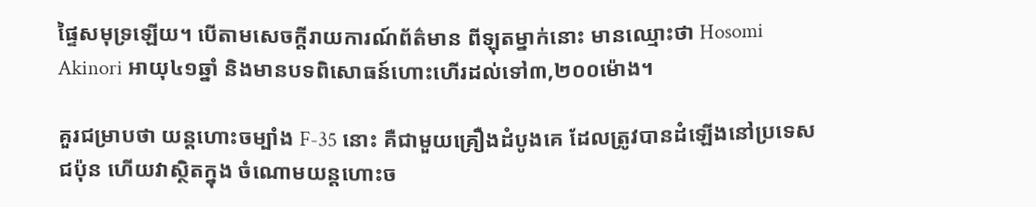ផ្ទៃសមុទ្រឡើយ។ បើតាមសេចក្តីរាយការណ៍ព័ត៌មាន ពីឡុតម្នាក់នោះ មានឈ្មោះថា Hosomi Akinori អាយុ៤១ឆ្នាំ និងមានបទពិសោធន៍ហោះហើរដល់ទៅ៣,២០០ម៉ោង។

គួរជម្រាបថា យន្តហោះចម្បាំង F-35 នោះ គឺជាមួយគ្រឿងដំបូងគេ ដែលត្រូវបានដំឡើងនៅប្រទេសជប៉ុន ហើយវាស្ថិតក្នុង ចំណោមយន្តហោះច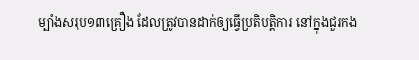ម្បាំងសរុប១៣គ្រឿង ដែលត្រូវបានដាក់ឲ្យធ្វើប្រតិបត្តិការ នៅក្នុងជួរកង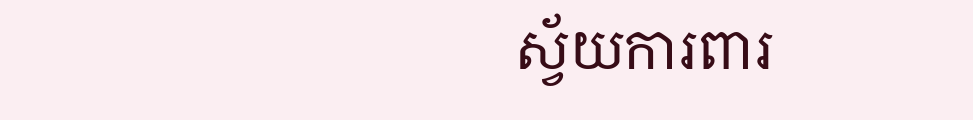ស្វ័យការពារ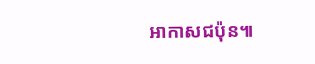អាកាសជប៉ុន៕